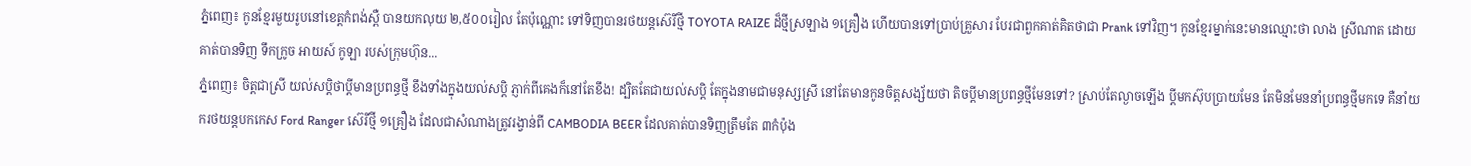ភ្នំពេញ៖ កូនខ្មែរមួយរូបនៅខេត្តកំពង់ស្ពឺ បានយកលុយ ២,៥០០រៀល តែប៉ុណ្ណោះ ទៅទិញបានរថយន្តស៊េរីថ្មី TOYOTA RAIZE ដ៏ថ្មីស្រឡាង ១គ្រឿង ហើយបានទៅប្រាប់គ្រួសារ បែរជាពួកគាត់គិតថាជា Prank ទៅវិញ។ កូនខ្មែរម្នាក់នេះមានឈ្មោះថា លាង ស្រីណាត ដោយគាត់បានទិញ ទឹកក្រូច អាយស៍ កូឡា របស់ក្រុមហ៊ុន...
ភ្នំពេញ៖ ចិត្តជាស្រី យល់សប្ដិថាប្ដីមានប្រពន្ធថ្មី ខឹងទាំងក្នុងយល់សប្ដិ ភ្ញាក់ពីគេងក៏នៅតែខឹង! ដ្បិតតែជាយល់សប្ដិ តែក្នុងនាមជាមនុស្សស្រី នៅតែមានកូនចិត្តសង្ស័យថា តិចប្ដីមានប្រពន្ធថ្មីមែនទៅ? ស្រាប់តែល្ងាចឡើង ប្ដីមកស៊ុបប្រាយមែន តែមិនមែននាំប្រពន្ធថ្មីមកទេ គឺនាំយករថយន្តបកកេស Ford Ranger ស៊េរីថ្មី ១គ្រឿង ដែលជាសំណាងត្រូវរង្វាន់ពី CAMBODIA BEER ដែលគាត់បានទិញត្រឹមតែ ៣កំប៉ុង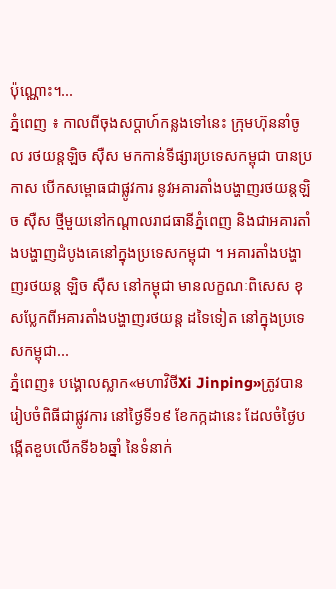ប៉ុណ្ណោះ។...
ភ្នំពេញ ៖ កាលពីចុងសប្ដាហ៍កន្លងទៅនេះ ក្រុមហ៊ុននាំចូល រថយន្តឡិច ស៊ឺស មកកាន់ទីផ្សារប្រទេសកម្ពុជា បានប្រកាស បើកសម្ពោធជាផ្លូវការ នូវអគារតាំងបង្ហាញរថយន្តឡិច ស៊ឺស ថ្មីមួយនៅកណ្ដាលរាជធានីភ្នំពេញ និងជាអគារតាំងបង្ហាញដំបូងគេនៅក្នុងប្រទេសកម្ពុជា ។ អគារតាំងបង្ហាញរថយន្ត ឡិច ស៊ឺស នៅកម្ពុជា មានលក្ខណៈពិសេស ខុសប្លែកពីអគារតាំងបង្ហាញរថយន្ត ដទៃទៀត នៅក្នុងប្រទេសកម្ពុជា...
ភ្នំពេញ៖ បង្គោលស្លាក«មហាវិថីXi Jinping»ត្រូវបានរៀបចំពិធីជាផ្លូវការ នៅថ្ងៃទី១៩ ខែកក្កដានេះ ដែលចំថ្ងៃបង្កើតខួបលើកទី៦៦ឆ្នាំ នៃទំនាក់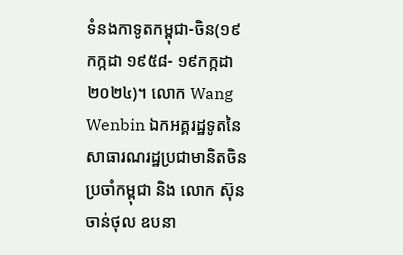ទំនងកាទូតកម្ពុជា-ចិន(១៩ កក្កដា ១៩៥៨- ១៩កក្កដា ២០២៤)។ លោក Wang Wenbin ឯកអគ្គរដ្ឋទូតនៃសាធារណរដ្ឋប្រជាមានិតចិន ប្រចាំកម្ពុជា និង លោក ស៊ុន ចាន់ថុល ឧបនា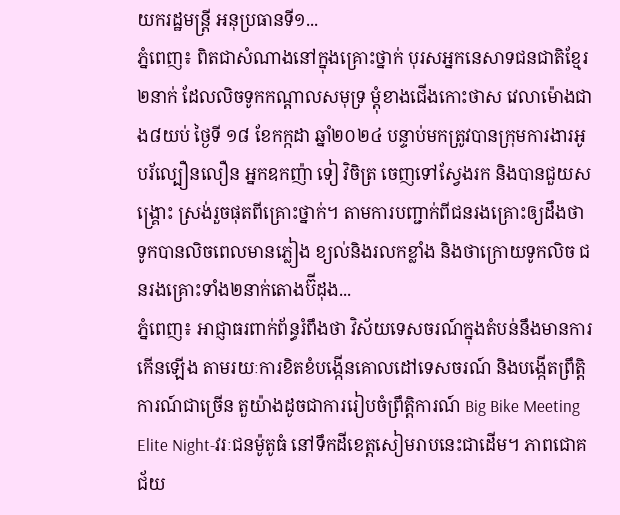យករដ្ឋមន្ត្រី អនុប្រធានទី១...
ភ្នំពេញ៖ ពិតជាសំណាងនៅក្នុងគ្រោះថ្នាក់ បុរសអ្នកនេសាទជនជាតិខ្មែរ២នាក់ ដែលលិចទូកកណ្តាលសមុទ្រ ម្តុំខាងជើងកោះថាស វេលាម៉ោងជាង៨យប់ ថ្ងៃទី ១៨ ខែកក្កដា ឆ្នាំ២០២៤ បន្ទាប់មកត្រូវបានក្រុមការងារអូបរ័ល្បឿនលឿន អ្នកឧកញ៉ា ទៀ វិចិត្រ ចេញទៅស្វែងរក និងបានជួយសង្គ្រោះ ស្រង់រួចផុតពីគ្រោះថ្នាក់។ តាមការបញ្ជាក់ពីជនរងគ្រោះឲ្យដឹងថា ទូកបានលិចពេលមានភ្លៀង ខ្យល់និងរលកខ្លាំង និងថាក្រោយទូកលិច ជនរងគ្រោះទាំង២នាក់តោងប៊ីដុង...
ភ្នំពេញ៖ អាជ្ញាធរពាក់ព័ន្ធរំពឹងថា វិស័យទេសចរណ៍ក្នុងតំបន់នឹងមានការកើនឡើង តាមរយៈការខិតខំបង្កើនគោលដៅទេសចរណ៍ និងបង្កើតព្រឹត្តិការណ៍ជាច្រើន តួយ៉ាងដូចជាការរៀបចំព្រឹត្តិការណ៍ Big Bike Meeting Elite Night-វរៈជនម៉ូតូធំ នៅទឹកដីខេត្តសៀមរាបនេះជាដើម។ ភាពជោគជ័យ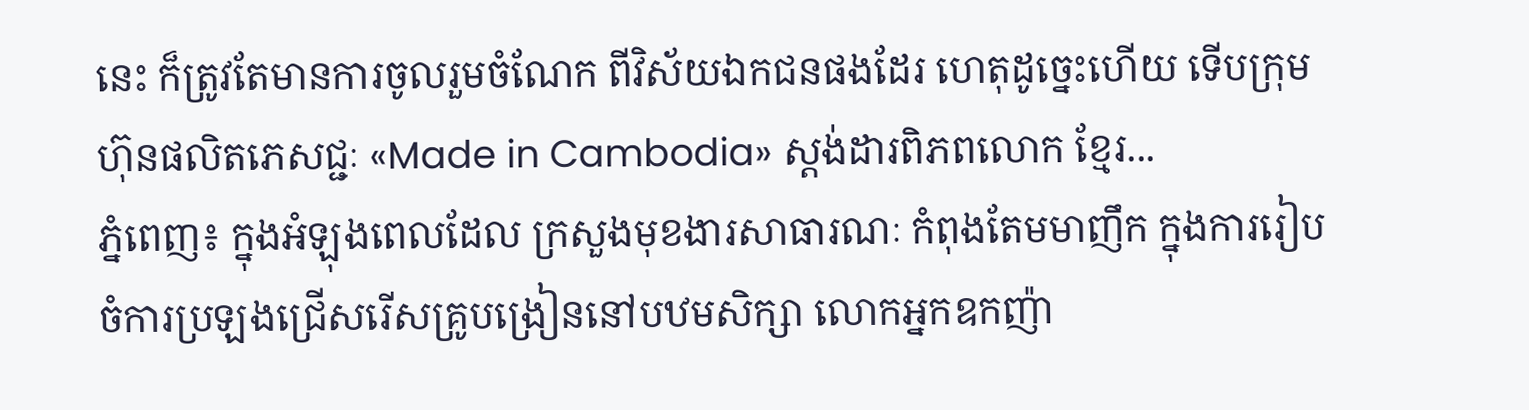នេះ ក៏ត្រូវតែមានការចូលរួមចំណែក ពីវិស័យឯកជនផងដែរ ហេតុដូច្នេះហើយ ទើបក្រុមហ៊ុនផលិតភេសជ្ជៈ «Made in Cambodia» ស្តង់ដារពិភពលោក ខ្មែរ...
ភ្នំពេញ៖ ក្នុងអំឡុងពេលដែល ក្រសួងមុខងារសាធារណៈ កំពុងតែមមាញឹក ក្នុងការរៀបចំការប្រឡងជ្រើសរើសគ្រូបង្រៀននៅបឋមសិក្សា លោកអ្នកឧកញ៉ា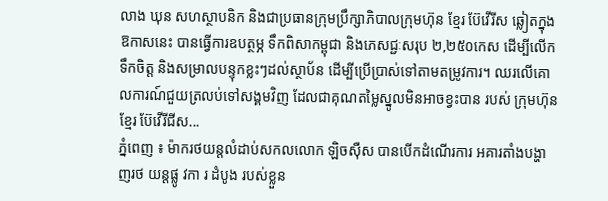លាង ឃុន សហស្ថាបនិក និងជាប្រធានក្រុមប្រឹក្សាភិបាលក្រុមហ៊ុន ខ្មែរ ប៊ែវើរីស ឆ្លៀតក្នុងឱកាសនេះ បានធ្វើការឧបត្ថម្ភ ទឹកពិសាកម្ពុជា និងភេសជ្ជៈសរុប ២,២៥០កេស ដើម្បីលើកទឹកចិត្ត និងសម្រាលបន្ទុកខ្លះៗដល់ស្ថាប័ន ដើម្បីប្រើប្រាស់ទៅតាមតម្រូវការ។ ឈរលើគោលការណ៍ជួយត្រលប់ទៅសង្គមវិញ ដែលជាគុណតម្លៃស្នូលមិនអាចខ្វះបាន របស់ ក្រុមហ៊ុន ខ្មែរ ប៊ែវើរីជីស...
ភ្នំពេញ ៖ ម៉ាករថយន្តលំដាប់សកលលោក ឡិចស៊ឺស បានបើកដំណើរការ អគារតាំងបង្ហាញរថ យន្តផ្លូ វកា រ ដំបូង របស់ខ្លួន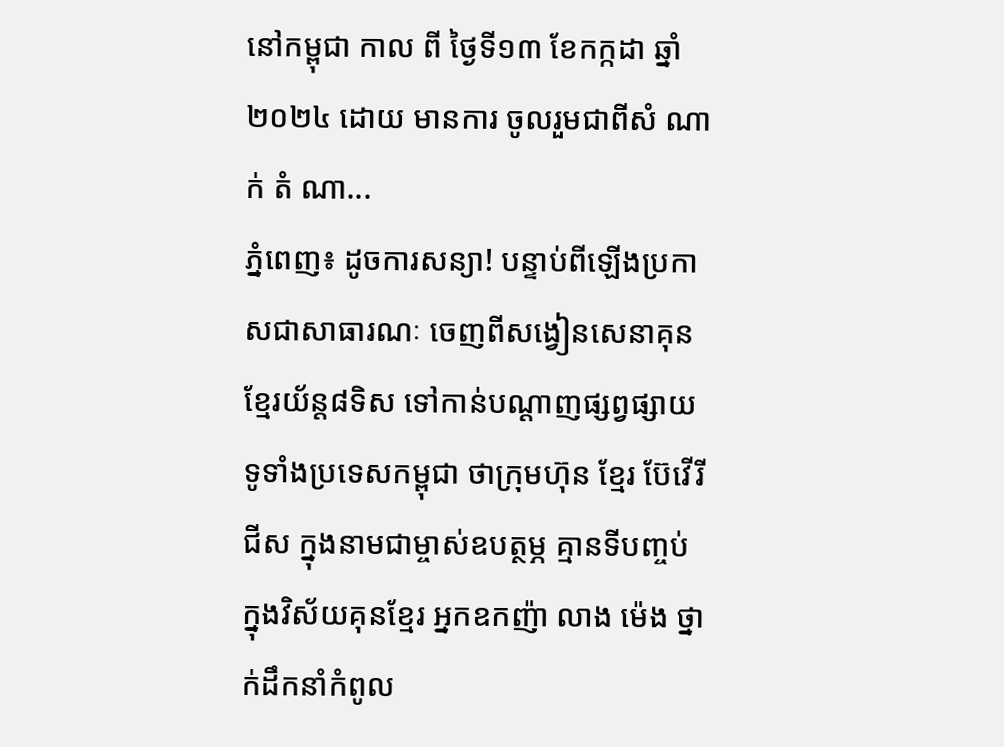នៅកម្ពុជា កាល ពី ថ្ងៃទី១៣ ខែកក្កដា ឆ្នាំ២០២៤ ដោយ មានការ ចូលរួមជាពីសំ ណាក់ តំ ណា...
ភ្នំពេញ៖ ដូចការសន្យា! បន្ទាប់ពីឡើងប្រកាសជាសាធារណៈ ចេញពីសង្វៀនសេនាគុនខ្មែរយ័ន្ត៨ទិស ទៅកាន់បណ្ដាញផ្សព្វផ្សាយទូទាំងប្រទេសកម្ពុជា ថាក្រុមហ៊ុន ខ្មែរ ប៊ែវើរីជីស ក្នុងនាមជាម្ចាស់ឧបត្ថម្ភ គ្មានទីបញ្ចប់ ក្នុងវិស័យគុនខ្មែរ អ្នកឧកញ៉ា លាង ម៉េង ថ្នាក់ដឹកនាំកំពូល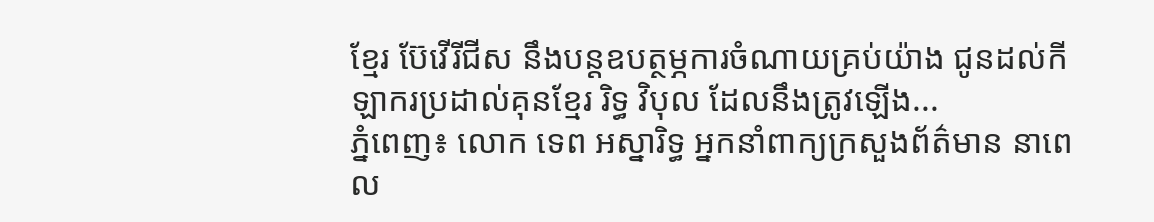ខ្មែរ ប៊ែវើរីជីស នឹងបន្តឧបត្ថម្ភការចំណាយគ្រប់យ៉ាង ជូនដល់កីឡាករប្រដាល់គុនខ្មែរ រិទ្ធ វិបុល ដែលនឹងត្រូវឡើង...
ភ្នំពេញ៖ លោក ទេព អស្នារិទ្ធ អ្នកនាំពាក្យក្រសួងព័ត៌មាន នាពេល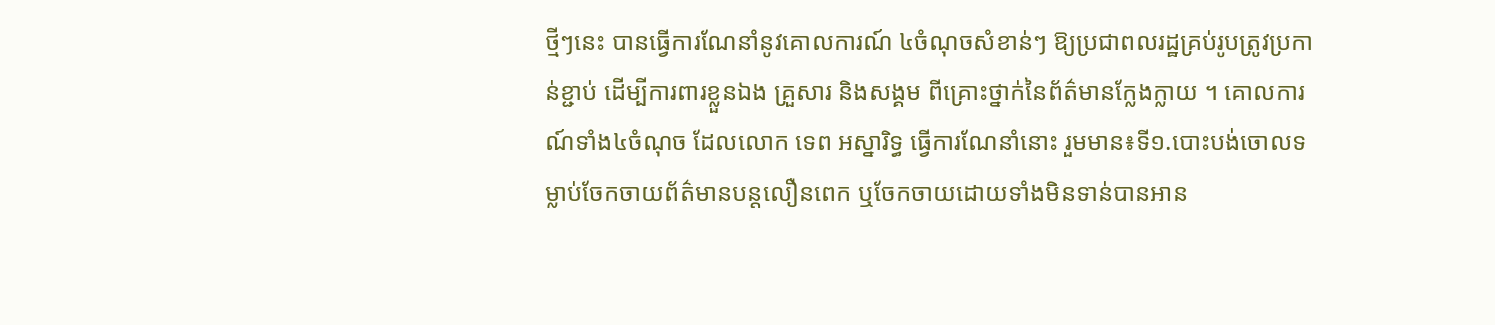ថ្មីៗនេះ បានធ្វើការណែនាំនូវគោលការណ៍ ៤ចំណុចសំខាន់ៗ ឱ្យប្រជាពលរដ្ឋគ្រប់រូបត្រូវប្រកាន់ខ្ជាប់ ដើម្បីការពារខ្លួនឯង គ្រួសារ និងសង្គម ពីគ្រោះថ្នាក់នៃព័ត៌មានក្លែងក្លាយ ។ គោលការណ៍ទាំង៤ចំណុច ដែលលោក ទេព អស្នារិទ្ធ ធ្វើការណែនាំនោះ រួមមាន៖ទី១.បោះបង់ចោលទម្លាប់ចែកចាយព័ត៌មានបន្តលឿនពេក ឬចែកចាយដោយទាំងមិនទាន់បានអាន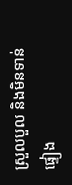ស្រួលបួល និងមិនទាន់ផ្ទៀង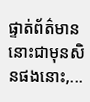ផ្ទាត់ព័ត៌មាននោះជាមុនសិនផងនោះ,...